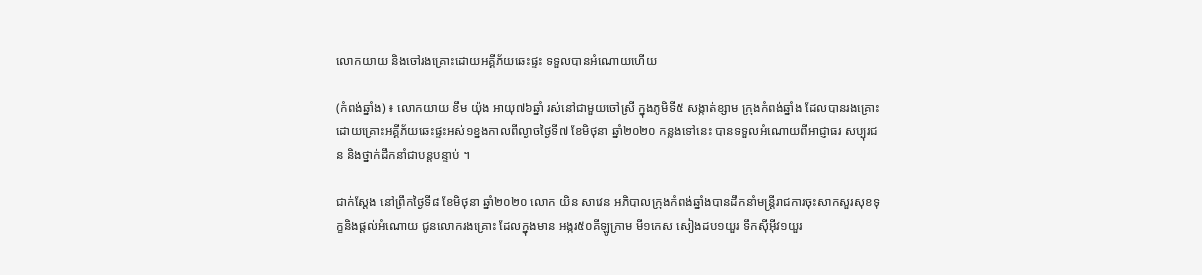លោកយាយ និងចៅរងគ្រោះដោយអគ្គីភ័យឆេះផ្ទះ ទទួលបានអំណោយហើយ

(កំពង់ឆ្នាំង) ៖ លោកយាយ ខឹម យ៉ុង អាយុ៧៦ឆ្នាំ រស់នៅជាមួយចៅស្រី ក្នុងភូមិទី៥ សង្កាត់ខ្សាម ក្រុងកំពង់ឆ្នាំង ដែលបានរងគ្រោះដោយគ្រោះអគ្គីភ័យឆេះផ្ទះអស់១ខ្នងកាលពីល្ងាចថ្ងៃទី៧ ខែមិថុនា ឆ្នាំ២០២០ កន្លងទៅនេះ បានទទួលអំណោយពីអាជ្ញាធរ សប្បុរជន និងថ្នាក់ដឹកនាំជាបន្តបន្ទាប់ ។

ជាក់ស្តែង នៅព្រឹកថ្ងៃទី៨ ខែមិថុនា ឆ្នាំ២០២០ លោក យិន សាវេន អភិបាលក្រុងកំពង់ឆ្នាំងបានដឹកនាំមន្ត្រីរាជការចុះសាកសួរសុខទុក្ខនិងផ្តល់អំណោយ ជូនលោករងគ្រោះ ដែលក្នុងមាន អង្ករ៥០គីឡូក្រាម មី១កេស សៀងដប១យួរ ទឹកស៊ីអុីវ១យួរ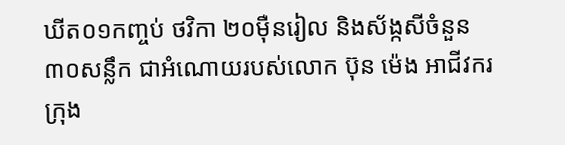ឃីត០១កញ្ចប់ ថវិកា ២០ម៉ឺនរៀល និងស័ង្កសីចំនួន៣០សន្លឹក ជាអំណោយរបស់លោក ប៊ុន ម៉េង អាជីវករក្រុង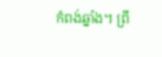កំពង់ឆ្នាំង។ ព្រឹ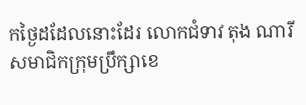កថ្ងៃដដែលនោះដែរ លោកជំទាវ តុង ណារី សមាជិកក្រុមប្រឹក្សាខេ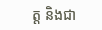ត្ត និងជា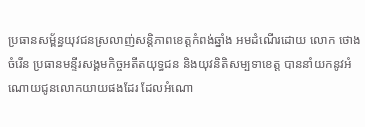ប្រធានសម្ព័ន្ធយុវជនស្រលាញ់សន្តិភាពខេត្តកំពង់ឆ្នាំង អមដំណើរដោយ លោក ថោង ចំរើន ប្រធានមន្ទីរសង្គមកិច្ចអតីតយុទ្ធជន និងយុវនិតិសម្បទាខេត្ត បាននាំយកនូវអំណោយជូនលោកយាយផងដែរ ដែលអំណោ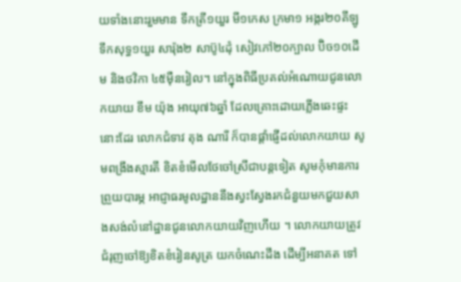យទាំងនោះរួមមាន ទឹកត្រី១យួរ មី១កេស ក្រមា១ អង្ករ២០គីឡូ ទឹកសុទ្ធ១យួរ សារ៉ុង២ សាប៊ូ៤ដុំ សៀវភៅ២០ក្បាល ប៊ិច១០ដើម និងថវិកា ៤៥ម៉ឺនរៀល។ នៅក្នុងពិធីប្រគល់អំណោយជូនលោកយាយ ខឹម យ៉ុង អាយុ៧៦ឆ្នាំ ដែលគ្រោះដោយភ្លើងឆេះផ្ទះ នោះដែរ លោកជំទាវ តុង ណារី ក៏បានផ្តាំផ្ញើដល់លោកយាយ សូមពង្រឹងស្មារតី ខិតខំមើលថែចៅស្រីជាបន្តទៀត សូមកុំមានការព្រួយបារម្ភ អាជ្ញាធរមូលដ្ឋាននឹងស្វះស្វែងរកជំនួយមកជួយសាងសង់លំនៅដ្ឋានជូនលោកយាយវិញហើយ ។ លោកយាយត្រូវជំរុញចៅឱ្យខិតខំរៀនសូត្រ យកចំណេះដឹង ដើម្បីអនាគត ទៅ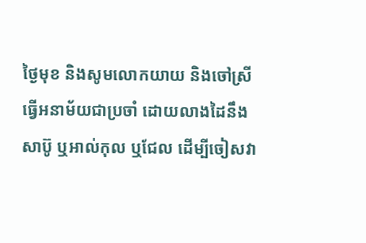ថ្ងៃមុខ និងសូមលោកយាយ និងចៅស្រីធ្វើអនាម័យជាប្រចាំ ដោយលាងដៃនឹងសាប៊ូ ឬអាល់កុល ឬជែល ដើម្បីចៀសវា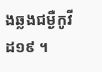ងឆ្លងជម្ងឺកូវីដ១៩ ។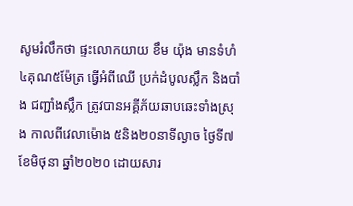សូមរំលឹកថា ផ្ទះលោកយាយ ខឹម យ៉ុង មានទំហំ៤គុណ៥ម៉ែត្រ ធ្វើអំពីឈើ ប្រក់ដំបូលស្លឹក និងបាំង ជញ្ជាំងស្លឹក ត្រូវបានអគ្គីភ័យឆាបឆេះទាំងស្រុង កាលពីវេលាម៉ោង ៥និង២០នាទីល្ងាច ថ្ងៃទី៧ ខែមិថុនា ឆ្នាំ២០២០ ដោយសារ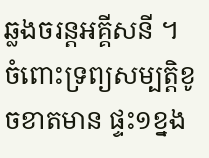ឆ្លងចរន្តអគ្គីសនី ។ ចំពោះទ្រព្យសម្បត្តិខូចខាតមាន ផ្ទះ១ខ្នង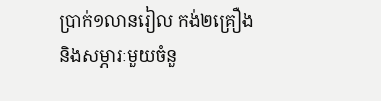ប្រាក់១លានរៀល កង់២គ្រឿង និងសម្ភារៈមួយចំនួ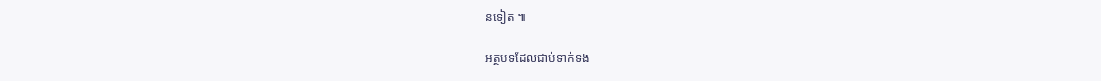នទៀត ៕

អត្ថបទដែលជាប់ទាក់ទង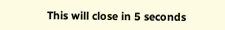This will close in 5 seconds